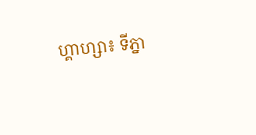ហ្គាហ្សា៖ ទីភ្នា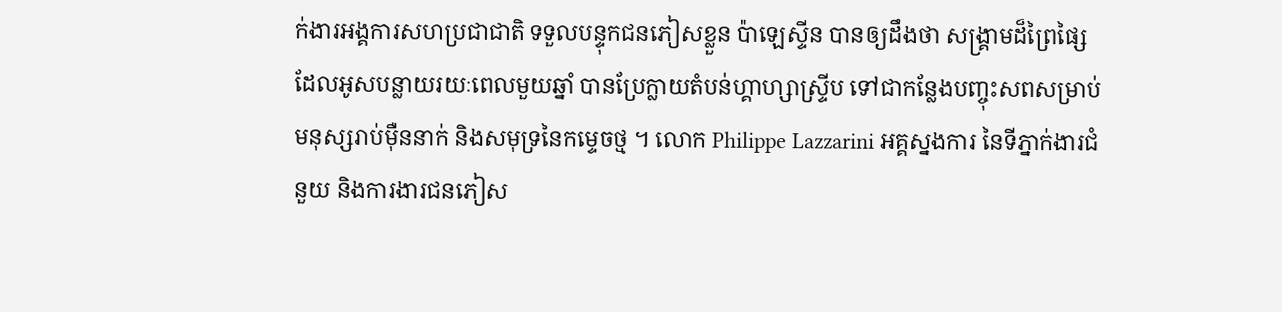ក់ងារអង្គការសហប្រជាជាតិ ទទួលបន្ទុកជនភៀសខ្លួន ប៉ាឡេស្ទីន បានឲ្យដឹងថា សង្រ្គាមដ៏ព្រៃផ្សៃ ដែលអូសបន្លាយរយៈពេលមួយឆ្នាំ បានប្រែក្លាយតំបន់ហ្គាហ្សាស្ទ្រីប ទៅជាកន្លែងបញ្ចុះសពសម្រាប់មនុស្សរាប់ម៉ឺននាក់ និងសមុទ្រនៃកម្ទេចថ្ម ។ លោក Philippe Lazzarini អគ្គស្នងការ នៃទីភ្នាក់ងារជំនួយ និងការងារជនភៀស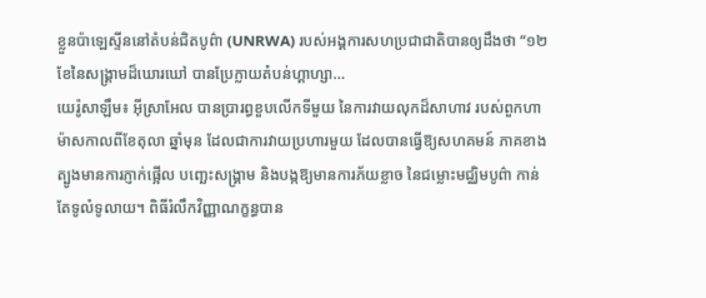ខ្លួនប៉ាឡេស្ទីននៅតំបន់ជិតបូព៌ា (UNRWA) របស់អង្គការសហប្រជាជាតិបានឲ្យដឹងថា “១២ខែនៃសង្រ្គាមដ៏ឃោរឃៅ បានប្រែក្លាយតំបន់ហ្គាហ្សា...
យេរ៉ូសាឡឹម៖ អ៊ីស្រាអែល បានប្រារព្ធខួបលើកទីមួយ នៃការវាយលុកដ៏សាហាវ របស់ពួកហាម៉ាសកាលពីខែតុលា ឆ្នាំមុន ដែលជាការវាយប្រហារមួយ ដែលបានធ្វើឱ្យសហគមន៍ ភាគខាងត្បូងមានការភ្ញាក់ផ្អើល បញ្ឆេះសង្រ្គាម និងបង្កឱ្យមានការភ័យខ្លាច នៃជម្លោះមជ្ឈិមបូព៌ា កាន់តែទូលំទូលាយ។ ពិធីរំលឹកវិញ្ញាណក្ខន្ធបាន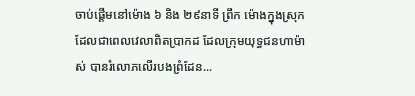ចាប់ផ្តើមនៅម៉ោង ៦ និង ២៩នាទី ព្រឹក ម៉ោងក្នុងស្រុក ដែលជាពេលវេលាពិតប្រាកដ ដែលក្រុមយុទ្ធជនហាម៉ាស់ បានរំលោភលើរបងព្រំដែន...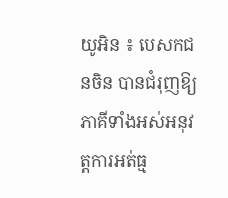យូអិន ៖ បេសកជនចិន បានជំរុញឱ្យភាគីទាំងអស់អនុវត្តការអត់ធ្ម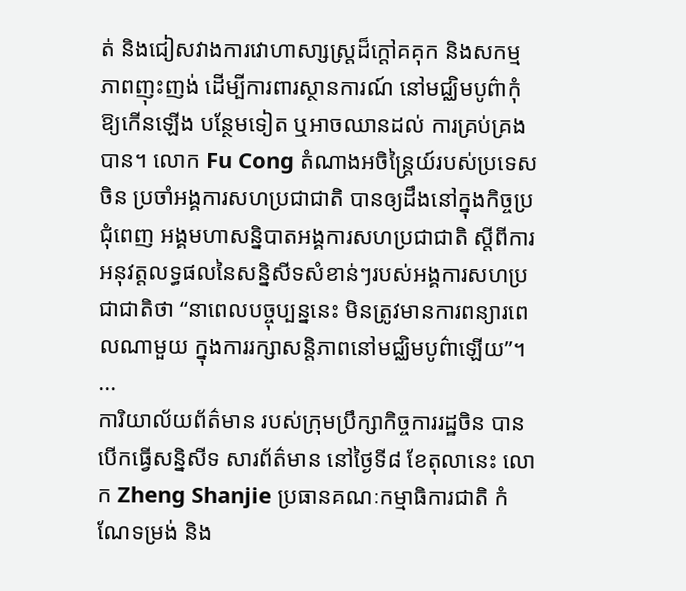ត់ និងជៀសវាងការវោហាសា្សស្រ្តដ៏ក្តៅគគុក និងសកម្មភាពញុះញង់ ដើម្បីការពារស្ថានការណ៍ នៅមជ្ឈិមបូព៌ាកុំឱ្យកើនឡើង បន្ថែមទៀត ឬអាចឈានដល់ ការគ្រប់គ្រងបាន។ លោក Fu Cong តំណាងអចិន្ត្រៃយ៍របស់ប្រទេសចិន ប្រចាំអង្គការសហប្រជាជាតិ បានឲ្យដឹងនៅក្នុងកិច្ចប្រជុំពេញ អង្គមហាសន្និបាតអង្គការសហប្រជាជាតិ ស្តីពីការអនុវត្តលទ្ធផលនៃសន្និសីទសំខាន់ៗរបស់អង្គការសហប្រជាជាតិថា “នាពេលបច្ចុប្បន្ននេះ មិនត្រូវមានការពន្យារពេលណាមួយ ក្នុងការរក្សាសន្តិភាពនៅមជ្ឈិមបូព៌ាឡើយ”។ ...
ការិយាល័យព័ត៌មាន របស់ក្រុមប្រឹក្សាកិច្ចការរដ្ឋចិន បានបើកធ្វើសន្និសីទ សារព័ត៌មាន នៅថ្ងៃទី៨ ខែតុលានេះ លោក Zheng Shanjie ប្រធានគណៈកម្មាធិការជាតិ កំណែទម្រង់ និង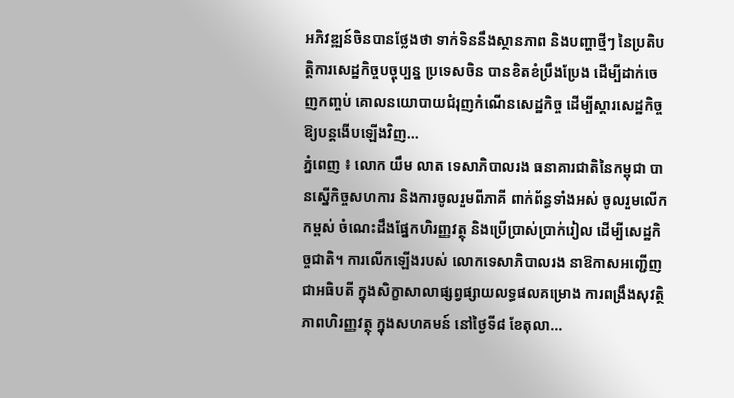អភិវឌ្ឍន៍ចិនបានថ្លែងថា ទាក់ទិននឹងស្ថានភាព និងបញ្ហាថ្មីៗ នៃប្រតិបត្តិការសេដ្ឋកិច្ចបច្ចុប្បន្ន ប្រទេសចិន បានខិតខំប្រឹងប្រែង ដើម្បីដាក់ចេញកញ្ចប់ គោលនយោបាយជំរុញកំណើនសេដ្ឋកិច្ច ដើម្បីស្តារសេដ្ឋកិច្ច ឱ្យបន្តងើបឡើងវិញ...
ភ្នំពេញ ៖ លោក យឹម លាត ទេសាភិបាលរង ធនាគារជាតិនៃកម្ពុជា បានស្នើកិច្ចសហការ និងការចូលរួមពីភាគី ពាក់ព័ន្ធទាំងអស់ ចូលរួមលើកកម្ពស់ ចំណេះដឹងផ្នែកហិរញ្ញវត្ថុ និងប្រើប្រាស់ប្រាក់រៀល ដើម្បីសេដ្ឋកិច្ចជាតិ។ ការលើកឡើងរបស់ លោកទេសាភិបាលរង នាឱកាសអញ្ជើញជាអធិបតី ក្នុងសិក្ខាសាលាផ្សព្វផ្សាយលទ្ធផលគម្រោង ការពង្រឹងសុវត្ថិភាពហិរញ្ញវត្ថុ ក្នុងសហគមន៍ នៅថ្ងៃទី៨ ខែតុលា...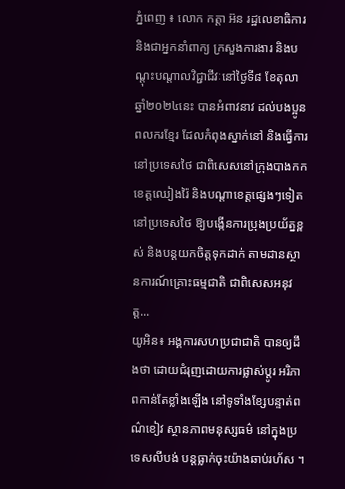ភ្នំពេញ ៖ លោក កត្តា អ៊ន រដ្ឋលេខាធិការ និងជាអ្នកនាំពាក្យ ក្រសួងការងារ និងបណ្តុះបណ្តាលវិជ្ជាជីវៈនៅថ្ងៃទី៨ ខែតុលា ឆ្នាំ២០២៤នេះ បានអំពាវនាវ ដល់បងប្អូនពលករខ្មែរ ដែលកំពុងស្នាក់នៅ និងធ្វើការនៅប្រទេសថៃ ជាពិសេសនៅក្រុងបាងកក ខេត្តឈៀងរ៉ៃ និងបណ្តាខេត្តផ្សេងៗទៀតនៅប្រទេសថៃ ឱ្យបង្កើនការប្រុងប្រយ័ត្នខ្ពស់ និងបន្តយកចិត្តទុកដាក់ តាមដានស្ថានការណ៍គ្រោះធម្មជាតិ ជាពិសេសអនុវត្ត...
យូអិន៖ អង្គការសហប្រជាជាតិ បានឲ្យដឹងថា ដោយជំរុញដោយការផ្លាស់ប្តូរ អរិភាពកាន់តែខ្លាំងឡើង នៅទូទាំងខ្សែបន្ទាត់ពណ៌ខៀវ ស្ថានភាពមនុស្សធម៌ នៅក្នុងប្រទេសលីបង់ បន្តធ្លាក់ចុះយ៉ាងឆាប់រហ័ស ។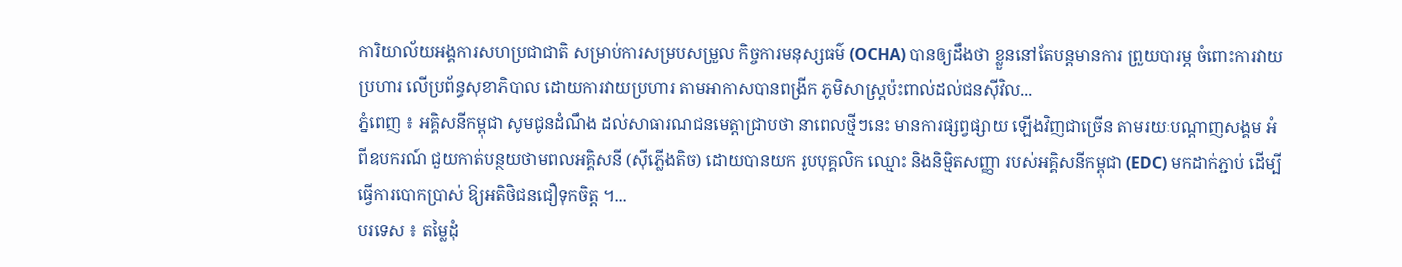ការិយាល័យអង្គការសហប្រជាជាតិ សម្រាប់ការសម្របសម្រួល កិច្ចការមនុស្សធម៌ (OCHA) បានឲ្យដឹងថា ខ្លួននៅតែបន្តមានការ ព្រួយបារម្ភ ចំពោះការវាយប្រហារ លើប្រព័ន្ធសុខាភិបាល ដោយការវាយប្រហារ តាមអាកាសបានពង្រីក ភូមិសាស្ត្រប៉ះពាល់ដល់ជនស៊ីវិល...
ភ្នំពេញ ៖ អគ្គិសនីកម្ពុជា សូមជូនដំណឹង ដល់សាធារណជនមេត្តាជ្រាបថា នាពេលថ្មីៗនេះ មានការផ្សព្វផ្សាយ ឡើងវិញជាច្រើន តាមរយៈបណ្តាញសង្គម អំពីឧបករណ៍ ជួយកាត់បន្ថយថាមពលអគ្គិសនី (ស៊ីភ្លើងតិច) ដោយបានយក រូបបុគ្គលិក ឈ្មោះ និងនិម្មិតសញ្ញា របស់អគ្គិសនីកម្ពុជា (EDC) មកដាក់ភ្ជាប់ ដើម្បីធ្វើការបោកប្រាស់ ឱ្យអតិថិជនជឿទុកចិត្ត ។...
បរទេស ៖ តម្លៃដុំ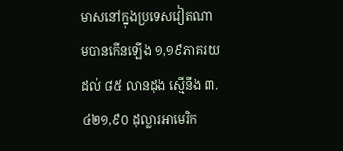មាសនៅក្នុងប្រទេសវៀតណាមបានកើនឡើង ១,១៩ភាគរយ ដល់ ៨៥ លានដុង ស្មើនឹង ៣.៤២១,៩០ ដុល្លារអាមេរិក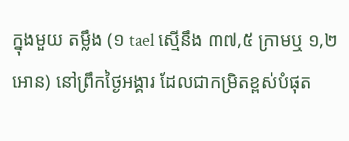ក្នុងមួយ តម្លឹង (១ tael ស្មើនឹង ៣៧,៥ ក្រាមឬ ១,២ អោន) នៅព្រឹកថ្ងៃអង្គារ ដែលជាកម្រិតខ្ពស់បំផុត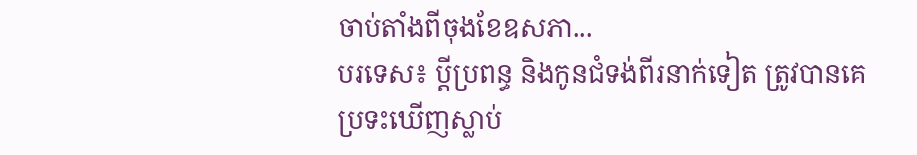ចាប់តាំងពីចុងខែឧសភា...
បរទេស៖ ប្ដីប្រពន្ធ និងកូនជំទង់ពីរនាក់ទៀត ត្រូវបានគេប្រទះឃើញស្លាប់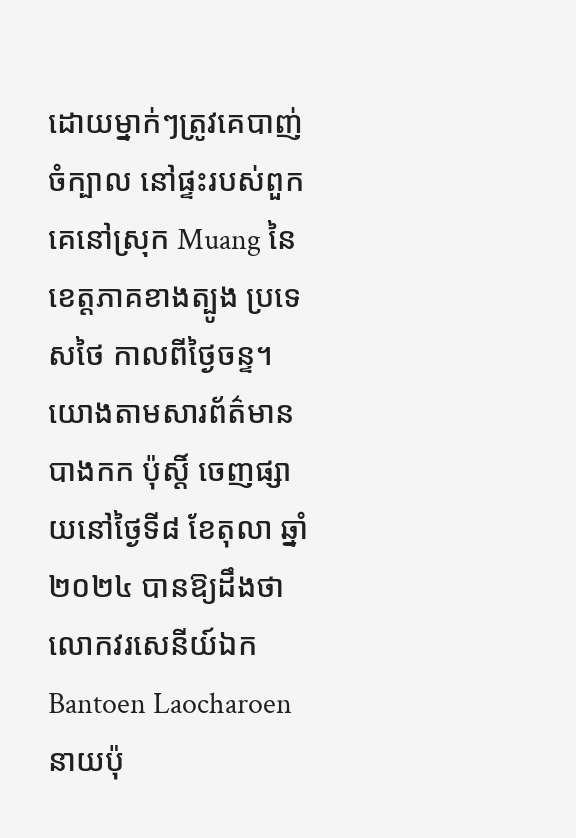ដោយម្នាក់ៗត្រូវគេបាញ់ចំក្បាល នៅផ្ទះរបស់ពួកគេនៅស្រុក Muang នៃខេត្តភាគខាងត្បូង ប្រទេសថៃ កាលពីថ្ងៃចន្ទ។ យោងតាមសារព័ត៌មាន បាងកក ប៉ុស្តិ៍ ចេញផ្សាយនៅថ្ងៃទី៨ ខែតុលា ឆ្នាំ២០២៤ បានឱ្យដឹងថា លោកវរសេនីយ៍ឯក Bantoen Laocharoen នាយប៉ុ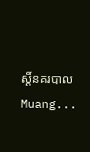ស្តិ៍នគរបាល Muang...